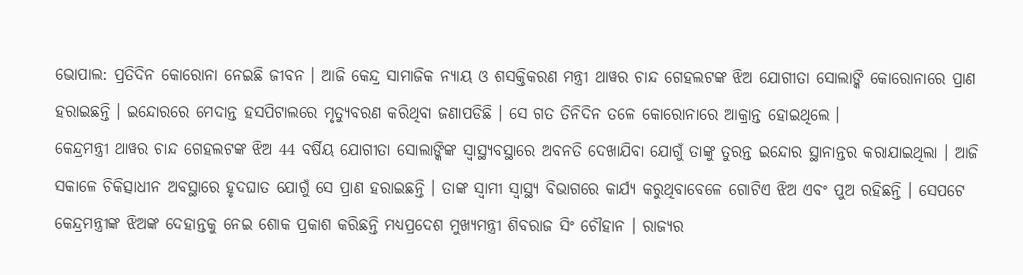ଭୋପାଲ: ପ୍ରତିଦିନ କୋରୋନା ନେଇଛି ଜୀବନ । ଆଜି କେନ୍ଦ୍ର ସାମାଜିକ ନ୍ୟାୟ ଓ ଶସକ୍ତିକରଣ ମନ୍ତ୍ରୀ ଥାୱର ଚାନ୍ଦ ଗେହଲଟଙ୍କ ଝିଅ ଯୋଗୀତା ସୋଲାଙ୍କି କୋରୋନାରେ ପ୍ରାଣ ହରାଇଛନ୍ତି । ଇନ୍ଦୋରରେ ମେଦାନ୍ତ ହସପିଟାଲରେ ମୃତ୍ୟୁବରଣ କରିଥିବା ଜଣାପଡିଛି । ସେ ଗତ ତିନିଦିନ ତଳେ କୋରୋନାରେ ଆକ୍ରାନ୍ତ ହୋଇଥିଲେ ।
କେନ୍ଦ୍ରମନ୍ତ୍ରୀ ଥାୱର ଚାନ୍ଦ ଗେହଲଟଙ୍କ ଝିଅ 44 ବର୍ଷିୟ ଯୋଗୀତା ସୋଲାଙ୍କିଙ୍କ ସ୍ବାସ୍ଥ୍ୟବସ୍ଥାରେ ଅବନତି ଦେଖାଯିବା ଯୋଗୁଁ ତାଙ୍କୁ ତୁରନ୍ତ ଇନ୍ଦୋର ସ୍ଥାନାନ୍ତର କରାଯାଇଥିଲା । ଆଜି ସକାଳେ ଚିକିତ୍ସାଧୀନ ଅବସ୍ଥାରେ ହୃଦଘାତ ଯୋଗୁଁ ସେ ପ୍ରାଣ ହରାଇଛନ୍ତି । ତାଙ୍କ ସ୍ବାମୀ ସ୍ବାସ୍ଥ୍ୟ ବିଭାଗରେ କାର୍ଯ୍ୟ କରୁଥିବାବେଳେ ଗୋଟିଏ ଝିଅ ଏବଂ ପୁଅ ରହିଛନ୍ତି । ସେପଟେ କେନ୍ଦ୍ରମନ୍ତ୍ରୀଙ୍କ ଝିଅଙ୍କ ଦେହାନ୍ତକୁ ନେଇ ଶୋକ ପ୍ରକାଶ କରିଛନ୍ତି ମଧ୍ୟପ୍ରଦେଶ ମୁଖ୍ୟମନ୍ତ୍ରୀ ଶିବରାଜ ସିଂ ଚୌହାନ । ରାଜ୍ୟର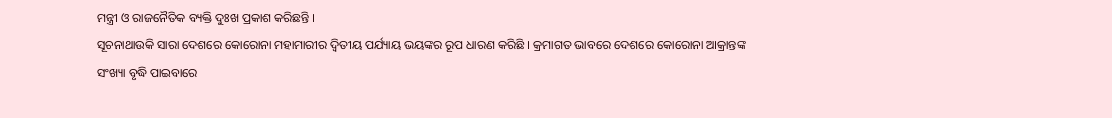ମନ୍ତ୍ରୀ ଓ ରାଜନୈତିକ ବ୍ୟକ୍ତି ଦୁଃଖ ପ୍ରକାଶ କରିଛନ୍ତି ।
ସୂଚନାଥାଉକି ସାରା ଦେଶରେ କୋରୋନା ମହାମାରୀର ଦ୍ବିତୀୟ ପର୍ଯ୍ୟାୟ ଭୟଙ୍କର ରୂପ ଧାରଣ କରିଛି । କ୍ରମାଗତ ଭାବରେ ଦେଶରେ କୋରୋନା ଆକ୍ରାନ୍ତଙ୍କ ସଂଖ୍ୟା ବୃଦ୍ଧି ପାଇବାରେ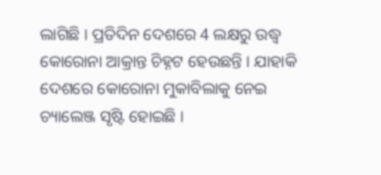ଲାଗିଛି । ପ୍ରତିଦିନ ଦେଶରେ 4 ଲକ୍ଷରୁ ଉଦ୍ଧ୍ବ କୋରୋନା ଆକ୍ରାନ୍ତ ଚିହ୍ନଟ ହେଉଛନ୍ତି । ଯାହାକି ଦେଶରେ କୋରୋନା ମୁକାବିଲାକୁ ନେଇ ଚ୍ୟାଲେଞ୍ଜ ସୃଷ୍ଟି ହୋଇଛି ।